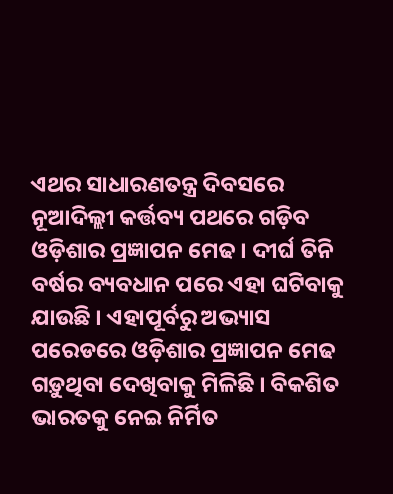ଏଥର ସାଧାରଣତନ୍ତ୍ର ଦିବସରେ ନୂଆଦିଲ୍ଲୀ କର୍ତ୍ତବ୍ୟ ପଥରେ ଗଡ଼ିବ ଓଡ଼ିଶାର ପ୍ରଜ୍ଞାପନ ମେଢ । ଦୀର୍ଘ ତିନି ବର୍ଷର ବ୍ୟବଧାନ ପରେ ଏହା ଘଟିବାକୁ ଯାଉଛି । ଏହାପୂର୍ବରୁ ଅଭ୍ୟାସ ପରେଡରେ ଓଡ଼ିଶାର ପ୍ରଜ୍ଞାପନ ମେଢ ଗଡ଼ୁଥିବା ଦେଖିବାକୁ ମିଳିଛି । ବିକଶିତ ଭାରତକୁ ନେଇ ନିର୍ମିତ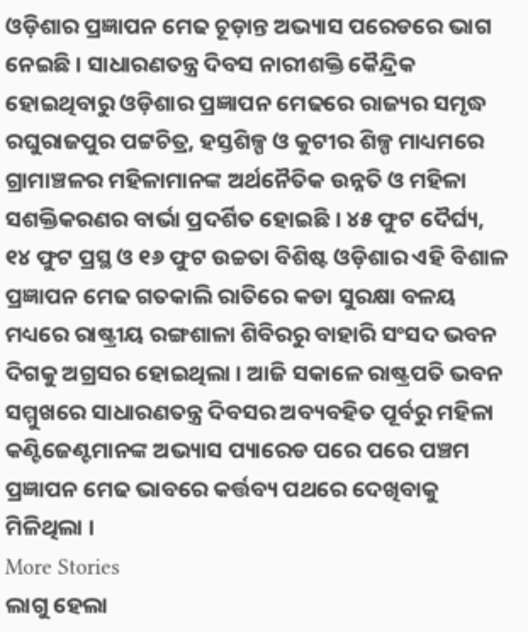ଓଡ଼ିଶାର ପ୍ରଜ୍ଞାପନ ମେଢ ଚୂଡ଼ାନ୍ତ ଅଭ୍ୟାସ ପରେଡରେ ଭାଗ ନେଇଛି । ସାଧାରଣତନ୍ତ୍ର ଦିବସ ନାରୀଶକ୍ତି କୈନ୍ଦ୍ରିକ ହୋଇଥିବାରୁ ଓଡ଼ିଶାର ପ୍ରଜ୍ଞାପନ ମେଢରେ ରାଜ୍ୟର ସମୃଦ୍ଧ ରଘୁରାଜପୁର ପଟ୍ଟଚିତ୍ର, ହସ୍ତଶିଳ୍ପ ଓ କୁଟୀର ଶିଳ୍ପ ମାଧ୍ୟମରେ ଗ୍ରାମାଞ୍ଚଳର ମହିଳାମାନଙ୍କ ଅର୍ଥନୈତିକ ଉନ୍ନତି ଓ ମହିଳା ସଶକ୍ତିକରଣର ବାର୍ଭା ପ୍ରଦର୍ଶିତ ହୋଇଛି । ୪୫ ଫୁଟ ଦୈର୍ଘ୍ୟ, ୧୪ ଫୁଟ ପ୍ରସ୍ଥ ଓ ୧୬ ଫୁଟ ଉଚ୍ଚତା ବିଶିଷ୍ଟ ଓଡ଼ିଶାର ଏହି ବିଶାଳ ପ୍ରଜ୍ଞାପନ ମେଢ ଗତକାଲି ରାତିରେ କଡା ସୁରକ୍ଷା ବଳୟ ମଧ୍ୟରେ ରାଷ୍ଟ୍ରୀୟ ରଙ୍ଗଶାଳା ଶିବିରରୁ ବାହାରି ସଂସଦ ଭବନ ଦିଗକୁ ଅଗ୍ରସର ହୋଇଥିଲା । ଆଜି ସକାଳେ ରାଷ୍ଟ୍ରପତି ଭବନ ସମ୍ମୁଖରେ ସାଧାରଣତନ୍ତ୍ର ଦିବସର ଅବ୍ୟବହିତ ପୂର୍ବରୁ ମହିଳା କଣ୍ଟିଜେଣ୍ଟମାନଙ୍କ ଅଭ୍ୟାସ ପ୍ୟାରେଡ ପରେ ପରେ ପଞ୍ଚମ ପ୍ରଜ୍ଞାପନ ମେଢ ଭାବରେ କର୍ତ୍ତବ୍ୟ ପଥରେ ଦେଖିବାକୁ ମିଳିଥିଲା ।
More Stories
ଲାଗୁ ହେଲା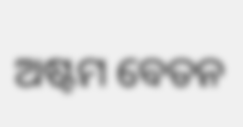ଅଷ୍ଟମ ବେତନ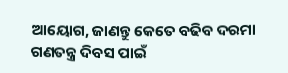ଆୟୋଗ, ଜାଣନ୍ତୁ କେତେ ବଢିବ ଦରମା
ଗଣତନ୍ତ୍ର ଦିବସ ପାଇଁ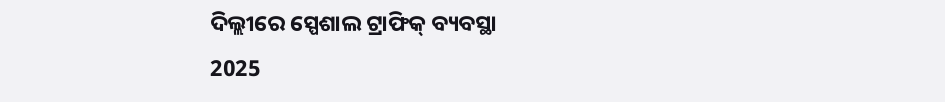ଦିଲ୍ଲୀରେ ସ୍ପେଶାଲ ଟ୍ରାଫିକ୍ ବ୍ୟବସ୍ଥା
2025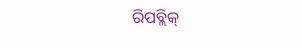ରିପବ୍ଲିକ୍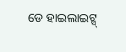ଡେ ହାଇଲାଇଟ୍ସ୍